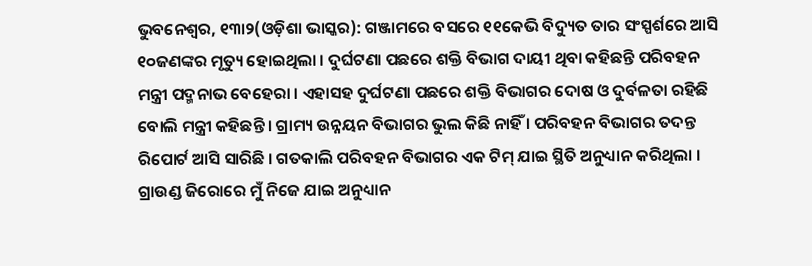ଭୁବନେଶ୍ୱର, ୧୩ା୨(ଓଡ଼ିଶା ଭାସ୍କର): ଗଞ୍ଜାମରେ ବସରେ ୧୧କେଭି ବିଦ୍ୟୁତ ତାର ସଂସ୍ପର୍ଶରେ ଆସି ୧୦ଜଣଙ୍କର ମୃତ୍ୟୁ ହୋଇଥିଲା । ଦୁର୍ଘଟଣା ପଛରେ ଶକ୍ତି ବିଭାଗ ଦାୟୀ ଥିବା କହିଛନ୍ତି ପରିବହନ ମନ୍ତ୍ରୀ ପଦ୍ମନାଭ ବେହେରା । ଏହାସହ ଦୁର୍ଘଟଣା ପଛରେ ଶକ୍ତି ବିଭାଗର ଦୋଷ ଓ ଦୁର୍ବଳତା ରହିଛି ବୋଲି ମନ୍ତ୍ରୀ କହିଛନ୍ତି । ଗ୍ରାମ୍ୟ ଉନ୍ନୟନ ବିଭାଗର ଭୁଲ କିଛି ନାହିଁ । ପରିବହନ ବିଭାଗର ତଦନ୍ତ ରିପୋର୍ଟ ଆସି ସାରିଛି । ଗତକାଲି ପରିବହନ ବିଭାଗର ଏକ ଟିମ୍ ଯାଇ ସ୍ଥିତି ଅନୁଧ୍ୟାନ କରିଥିଲା । ଗ୍ରାଉଣ୍ଡ ଜିରୋରେ ମୁଁ ନିଜେ ଯାଇ ଅନୁଧ୍ୟାନ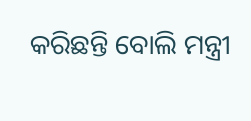କରିଛନ୍ତି ବୋଲି ମନ୍ତ୍ରୀ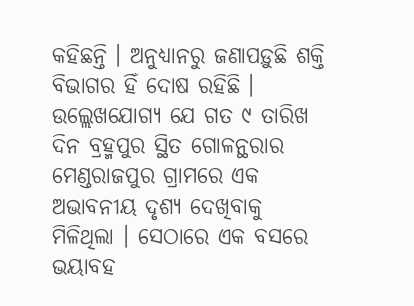କହିଛନ୍ତି । ଅନୁଧ୍ୟାନରୁ ଜଣାପଡ଼ୁଛି ଶକ୍ତି ବିଭାଗର ହିଁ ଦୋଷ ରହିଛି ।
ଉଲ୍ଲେଖଯୋଗ୍ୟ ଯେ ଗତ ୯ ତାରିଖ ଦିନ ବ୍ରହ୍ମପୁର ସ୍ଥିତ ଗୋଳନ୍ଥରାର ମେଣ୍ଡରାଜପୁର ଗ୍ରାମରେ ଏକ ଅଭାବନୀୟ ଦୃଶ୍ୟ ଦେଖିବାକୁ ମିଳିଥିଲା । ସେଠାରେ ଏକ ବସରେ ଭୟାବହ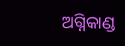ଅଗ୍ନିକାଣ୍ଡ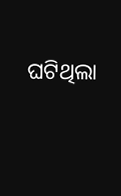ଘଟିଥିଲା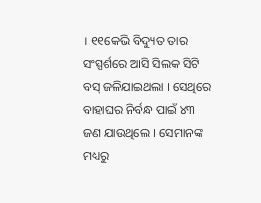। ୧୧କେଭି ବିଦ୍ୟୁତ ତାର ସଂସ୍ପର୍ଶରେ ଆସି ସିଲକ ସିଟି ବସ୍ ଜଳିଯାଇଥଲା । ସେଥିରେ ବାହାଘର ନିର୍ବନ୍ଧ ପାଇଁ ୪୩ ଜଣ ଯାଉଥିଲେ । ସେମାନଙ୍କ ମଧ୍ୟରୁ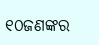୧୦ଜଣଙ୍କର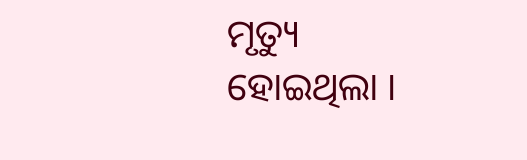ମୃତ୍ୟୁ ହୋଇଥିଲା ।